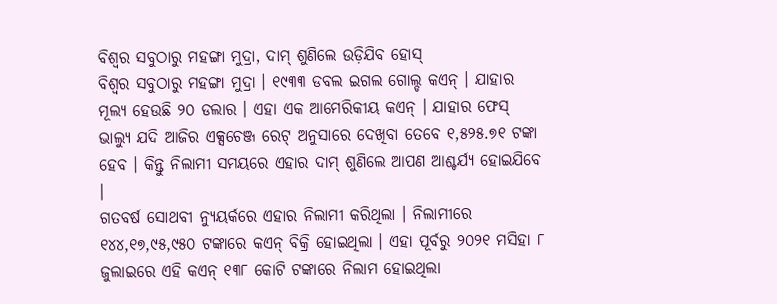ବିଶ୍ୱର ସବୁଠାରୁ ମହଙ୍ଗା ମୁଦ୍ରା, ଦାମ୍ ଶୁଣିଲେ ଉଡ଼ିଯିବ ହୋସ୍
ବିଶ୍ୱର ସବୁଠାରୁ ମହଙ୍ଗା ମୁଦ୍ରା । ୧୯୩୩ ଡବଲ ଇଗଲ ଗୋଲ୍ଡ କଏନ୍ । ଯାହାର ମୂଲ୍ୟ ହେଉଛି ୨୦ ଡଲାର । ଏହା ଏକ ଆମେରିକୀୟ କଏନ୍ । ଯାହାର ଫେସ୍ ଭାଲ୍ୟୁ ଯଦି ଆଜିର ଏକ୍ସଚେଞ୍ଜ ରେଟ୍ ଅନୁସାରେ ଦେଖିବା ତେବେ ୧,୫୨୫.୭୧ ଟଙ୍କା ହେବ । କିନ୍ତୁ ନିଲାମୀ ସମୟରେ ଏହାର ଦାମ୍ ଶୁଣିଲେ ଆପଣ ଆଶ୍ଚର୍ଯ୍ୟ ହୋଇଯିବେ ।
ଗତବର୍ଷ ସୋଥବୀ ନ୍ୟୁୟର୍କରେ ଏହାର ନିଲାମୀ କରିଥିଲା । ନିଲାମୀରେ ୧୪୪,୧୭,୯୫,୯୫୦ ଟଙ୍କାରେ କଏନ୍ ବିକ୍ରି ହୋଇଥିଲା । ଏହା ପୂର୍ବରୁ ୨୦୨୧ ମସିହା ୮ ଜୁଲାଇରେ ଏହି କଏନ୍ ୧୩୮ କୋଟି ଟଙ୍କାରେ ନିଲାମ ହୋଇଥିଲା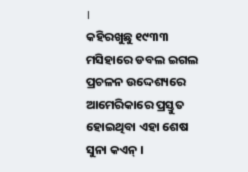।
କହିରଖୁଛୁ ୧୯୩୩ ମସିହାରେ ଡବଲ ଇଗଲ ପ୍ରଚଳନ ଉଦ୍ଦେଶ୍ୟରେ ଆମେରିକାରେ ପ୍ରସ୍ତୁତ ହୋଇଥିବା ଏହା ଶେଷ ସୁନା କଏନ୍ ।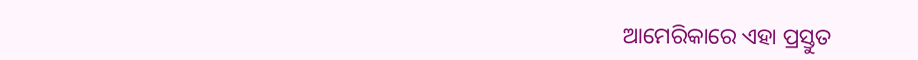ଆମେରିକାରେ ଏହା ପ୍ରସ୍ତୁତ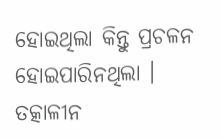ହୋଇଥିଲା କିନ୍ତୁ ପ୍ରଚଳନ ହୋଇପାରିନଥିଲା । ତତ୍କାଳୀନ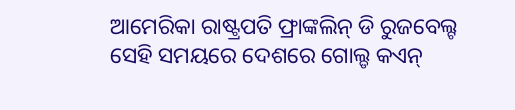ଆମେରିକା ରାଷ୍ଟ୍ରପତି ଫ୍ରାଙ୍କଲିନ୍ ଡି ରୁଜବେଲ୍ଟ ସେହି ସମୟରେ ଦେଶରେ ଗୋଲ୍ଡ କଏନ୍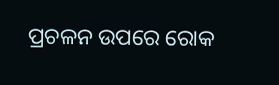ପ୍ରଚଳନ ଉପରେ ରୋକ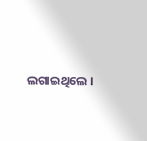ଲଗାଇଥିଲେ ।